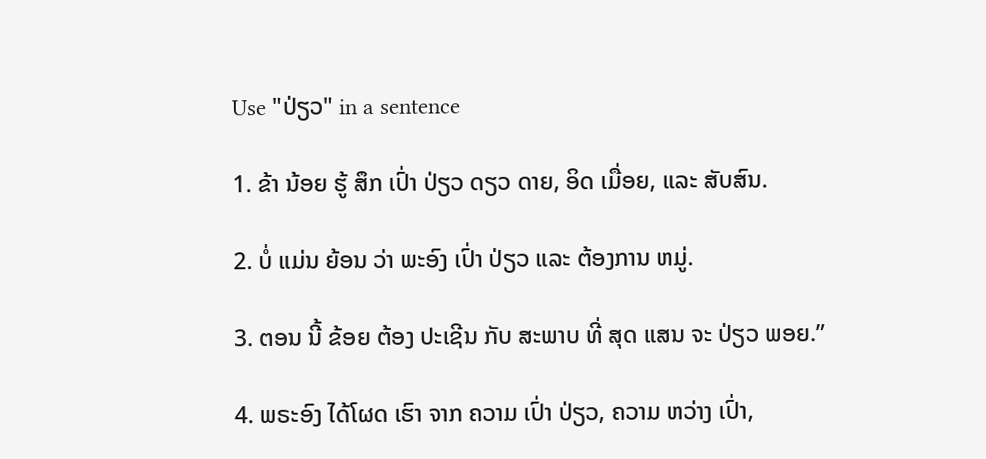Use "ປ່ຽວ" in a sentence

1. ຂ້າ ນ້ອຍ ຮູ້ ສຶກ ເປົ່າ ປ່ຽວ ດຽວ ດາຍ, ອິດ ເມື່ອຍ, ແລະ ສັບສົນ.

2. ບໍ່ ແມ່ນ ຍ້ອນ ວ່າ ພະອົງ ເປົ່າ ປ່ຽວ ແລະ ຕ້ອງການ ຫມູ່.

3. ຕອນ ນີ້ ຂ້ອຍ ຕ້ອງ ປະເຊີນ ກັບ ສະພາບ ທີ່ ສຸດ ແສນ ຈະ ປ່ຽວ ພອຍ.”

4. ພຣະອົງ ໄດ້ໂຜດ ເຮົາ ຈາກ ຄວາມ ເປົ່າ ປ່ຽວ, ຄວາມ ຫວ່າງ ເປົ່າ,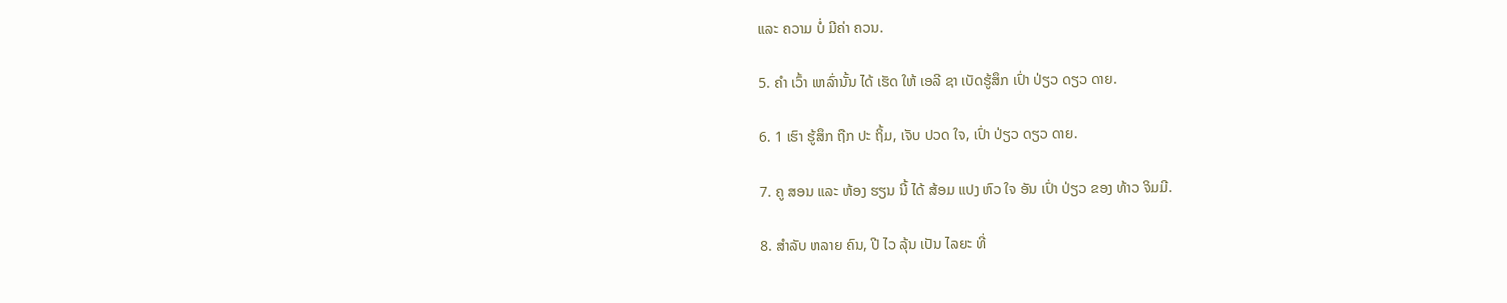ແລະ ຄວາມ ບໍ່ ມີຄ່າ ຄວນ.

5. ຄໍາ ເວົ້າ ເຫລົ່ານັ້ນ ໄດ້ ເຮັດ ໃຫ້ ເອລີ ຊາ ເບັດຮູ້ສຶກ ເປົ່າ ປ່ຽວ ດຽວ ດາຍ.

6. 1 ເຮົາ ຮູ້ສຶກ ຖືກ ປະ ຖິ້ມ, ເຈັບ ປວດ ໃຈ, ເປົ່າ ປ່ຽວ ດຽວ ດາຍ.

7. ຄູ ສອນ ແລະ ຫ້ອງ ຮຽນ ນີ້ ໄດ້ ສ້ອມ ແປງ ຫົວ ໃຈ ອັນ ເປົ່າ ປ່ຽວ ຂອງ ທ້າວ ຈິມມີ.

8. ສໍາລັບ ຫລາຍ ຄົນ, ປີ ໄວ ລຸ້ນ ເປັນ ໄລຍະ ທີ່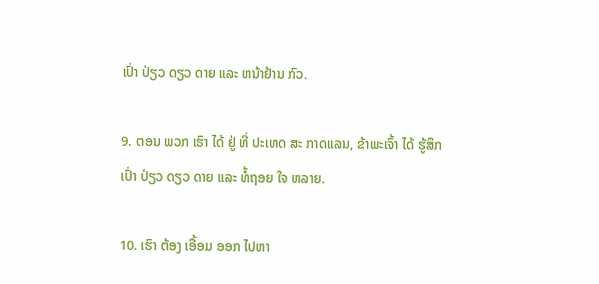ເປົ່າ ປ່ຽວ ດຽວ ດາຍ ແລະ ຫນ້າຢ້ານ ກົວ.

9. ຕອນ ພວກ ເຮົາ ໄດ້ ຢູ່ ທີ່ ປະເທດ ສະ ກາດແລນ, ຂ້າພະເຈົ້າ ໄດ້ ຮູ້ສຶກ ເປົ່າ ປ່ຽວ ດຽວ ດາຍ ແລະ ທໍ້ຖອຍ ໃຈ ຫລາຍ.

10. ເຮົາ ຕ້ອງ ເອື້ອມ ອອກ ໄປຫາ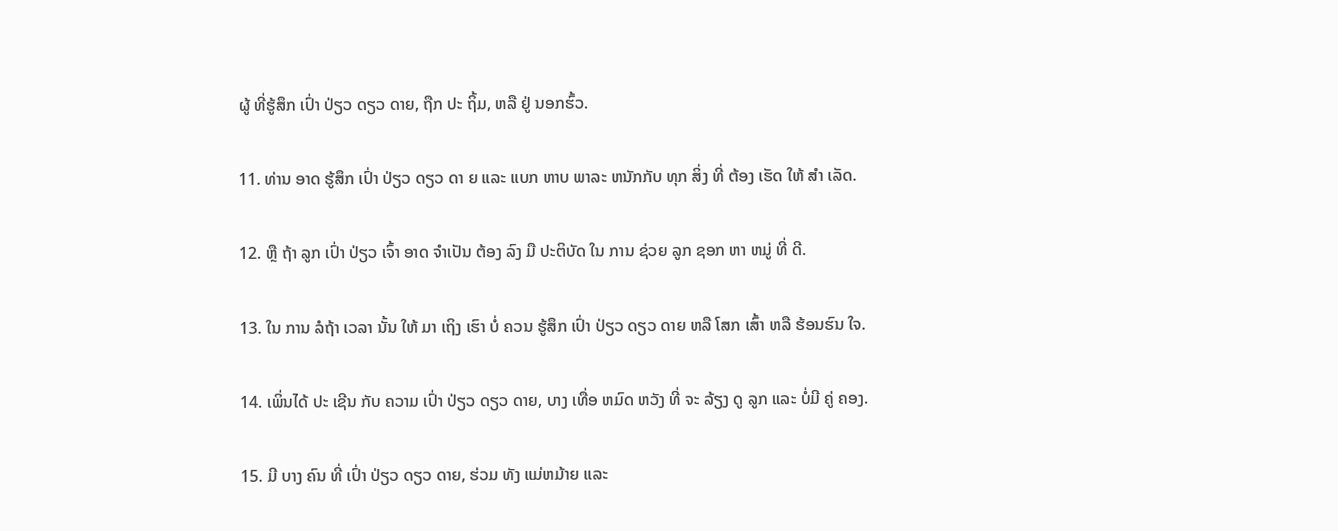ຜູ້ ທີ່ຮູ້ສຶກ ເປົ່າ ປ່ຽວ ດຽວ ດາຍ, ຖືກ ປະ ຖິ້ມ, ຫລື ຢູ່ ນອກຮົ້ວ.

11. ທ່ານ ອາດ ຮູ້ສຶກ ເປົ່າ ປ່ຽວ ດຽວ ດາ ຍ ແລະ ແບກ ຫາບ ພາລະ ຫນັກກັບ ທຸກ ສິ່ງ ທີ່ ຕ້ອງ ເຮັດ ໃຫ້ ສໍາ ເລັດ.

12. ຫຼື ຖ້າ ລູກ ເປົ່າ ປ່ຽວ ເຈົ້າ ອາດ ຈໍາເປັນ ຕ້ອງ ລົງ ມື ປະຕິບັດ ໃນ ການ ຊ່ວຍ ລູກ ຊອກ ຫາ ຫມູ່ ທີ່ ດີ.

13. ໃນ ການ ລໍຖ້າ ເວລາ ນັ້ນ ໃຫ້ ມາ ເຖິງ ເຮົາ ບໍ່ ຄວນ ຮູ້ສຶກ ເປົ່າ ປ່ຽວ ດຽວ ດາຍ ຫລື ໂສກ ເສົ້າ ຫລື ຮ້ອນຮົນ ໃຈ.

14. ເພິ່ນໄດ້ ປະ ເຊີນ ກັບ ຄວາມ ເປົ່າ ປ່ຽວ ດຽວ ດາຍ, ບາງ ເທື່ອ ຫມົດ ຫວັງ ທີ່ ຈະ ລ້ຽງ ດູ ລູກ ແລະ ບໍ່ມີ ຄູ່ ຄອງ.

15. ມີ ບາງ ຄົນ ທີ່ ເປົ່າ ປ່ຽວ ດຽວ ດາຍ, ຮ່ວມ ທັງ ແມ່ຫມ້າຍ ແລະ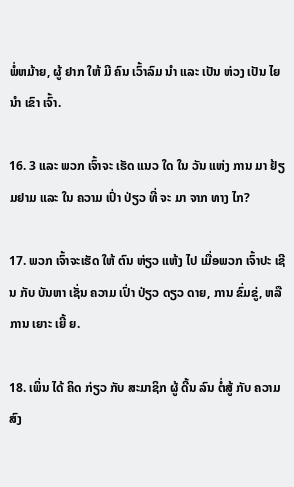ພໍ່ຫມ້າຍ, ຜູ້ ຢາກ ໃຫ້ ມີ ຄົນ ເວົ້າລົມ ນໍາ ແລະ ເປັນ ຫ່ວງ ເປັນ ໄຍນໍາ ເຂົາ ເຈົ້າ.

16. 3 ແລະ ພວກ ເຈົ້າຈະ ເຮັດ ແນວ ໃດ ໃນ ວັນ ແຫ່ງ ການ ມາ ຢ້ຽມຢາມ ແລະ ໃນ ຄວາມ ເປົ່າ ປ່ຽວ ທີ່ ຈະ ມາ ຈາກ ທາງ ໄກ?

17. ພວກ ເຈົ້າຈະເຮັດ ໃຫ້ ຕົນ ຫ່ຽວ ແຫ້ງ ໄປ ເມື່ອພວກ ເຈົ້າປະ ເຊີນ ກັບ ບັນຫາ ເຊັ່ນ ຄວາມ ເປົ່າ ປ່ຽວ ດຽວ ດາຍ, ການ ຂົ່ມຂູ່, ຫລື ການ ເຍາະ ເຍີ້ ຍ.

18. ເພິ່ນ ໄດ້ ຄິດ ກ່ຽວ ກັບ ສະມາຊິກ ຜູ້ ດີ້ນ ລົນ ຕໍ່ສູ້ ກັບ ຄວາມ ສົງ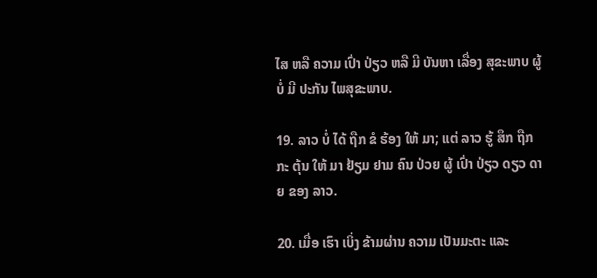ໄສ ຫລື ຄວາມ ເປົ່າ ປ່ຽວ ຫລື ມີ ບັນຫາ ເລື່ອງ ສຸຂະພາບ ຜູ້ ບໍ່ ມີ ປະກັນ ໄພສຸຂະພາບ.

19. ລາວ ບໍ່ ໄດ້ ຖືກ ຂໍ ຮ້ອງ ໃຫ້ ມາ; ແຕ່ ລາວ ຮູ້ ສຶກ ຖືກ ກະ ຕຸ້ນ ໃຫ້ ມາ ຢ້ຽມ ຢາມ ຄົນ ປ່ວຍ ຜູ້ ເປົ່າ ປ່ຽວ ດຽວ ດາຍ ຂອງ ລາວ.

20. ເມື່ອ ເຮົາ ເບິ່ງ ຂ້າມຜ່ານ ຄວາມ ເປັນມະຕະ ແລະ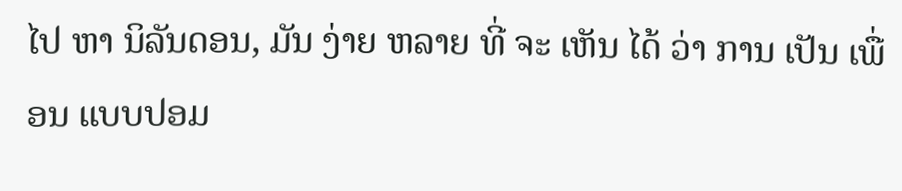ໄປ ຫາ ນິລັນດອນ, ມັນ ງ່າຍ ຫລາຍ ທີ່ ຈະ ເຫັນ ໄດ້ ວ່າ ການ ເປັນ ເພື່ອນ ແບບປອມ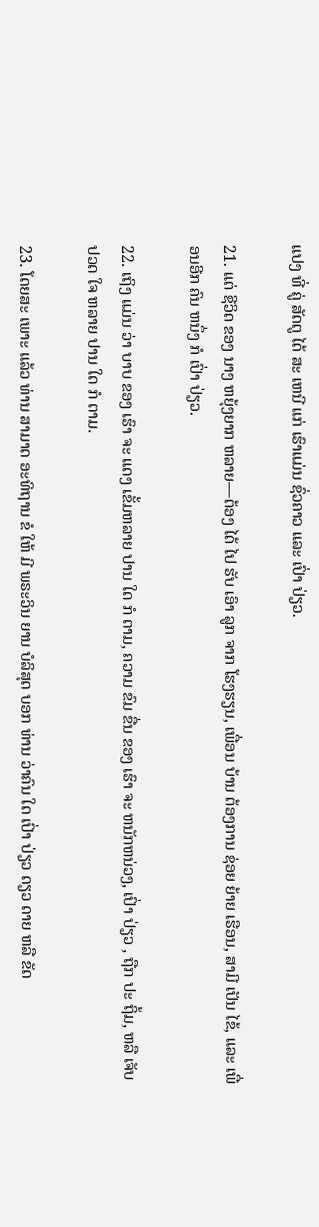ແປງ ທີ່ ຄູ່ ສັດຕູ ໄດ້ ສະ ເຫນີ ແກ່ ເຮົາແມ່ນ ຊົ່ວຄາວ ແລະ ເປົ່າ ປ່ຽວ.

21. ແຕ່ ຊີວິດ ຂອງ ນາງ ຫຍຸ້ງຍາກ ຫລາຍ—ຕ້ອງ ໄດ້ ໄປ ຮັບ ເອົາ ລູກ ຈາກ ໂຮງຮຽນ, ເພື່ອນ ບ້ານ ຕ້ອງການ ຊ່ອຍ ຍ້າຍ ເຮືອນ, ສາມີ ເປັນ ໄຂ້, ແລະ ເພື່ອນອີກ ຄົນ ຫນຶ່ງ ກໍ ເປົ່າ ປ່ຽວ.

22. ເຖິງ ແມ່ນ ວ່າ ບາບ ຂອງ ເຮົາ ຈະ ແດງ ເຂັ້ມຫລາຍ ປານ ໃດ ກໍ ຕາມ, ຄວາມ ຂົມ ຂື່ນ ຂອງ ເຮົາ ຈະ ຫນັກຫນ່ວງ, ເປົ່າ ປ່ຽວ , ຖືກ ປະ ຖິ້ມ, ຫລື ເຈັບ ປວດ ໃຈ ຫລາຍ ປານ ໃດ ກໍ ຕາມ.

23. ໂດຍສະ ເພາະ ແລ້ວ ທ່ານ ສາມາດ ອະທິຖານ ຂໍ ໃຫ້ ມີ ພຣະວິນ ຍານ ບໍລິສຸດ ບອກ ທ່ານ ວ່າຄົນ ໃດ ເປົ່າ ປ່ຽວ ດຽວ ດາຍ ຫລື ຂັດ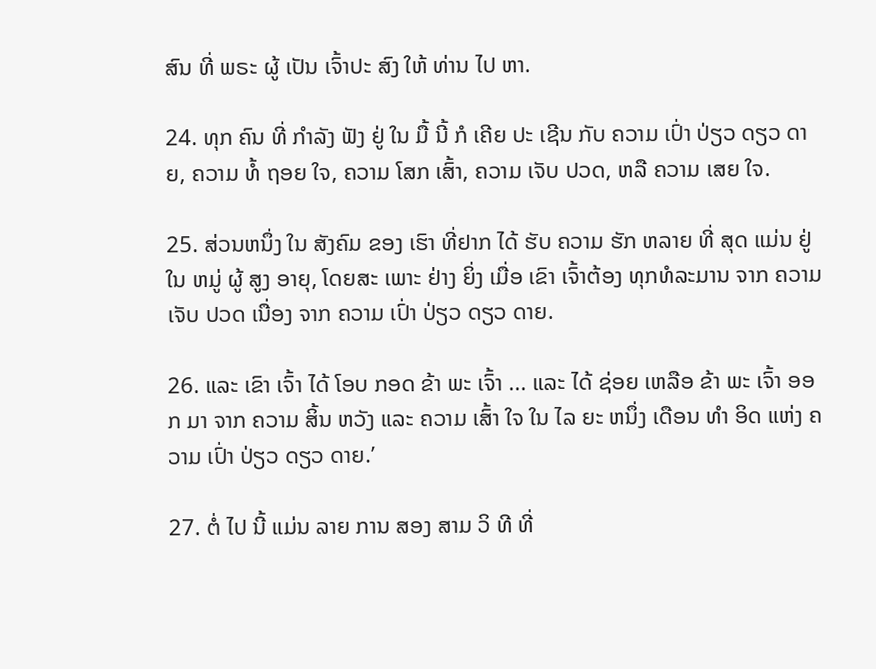ສົນ ທີ່ ພຣະ ຜູ້ ເປັນ ເຈົ້າປະ ສົງ ໃຫ້ ທ່ານ ໄປ ຫາ.

24. ທຸກ ຄົນ ທີ່ ກໍາລັງ ຟັງ ຢູ່ ໃນ ມື້ ນີ້ ກໍ ເຄີຍ ປະ ເຊີນ ກັບ ຄວາມ ເປົ່າ ປ່ຽວ ດຽວ ດາຍ, ຄວາມ ທໍ້ ຖອຍ ໃຈ, ຄວາມ ໂສກ ເສົ້າ, ຄວາມ ເຈັບ ປວດ, ຫລື ຄວາມ ເສຍ ໃຈ.

25. ສ່ວນຫນຶ່ງ ໃນ ສັງຄົມ ຂອງ ເຮົາ ທີ່ຢາກ ໄດ້ ຮັບ ຄວາມ ຮັກ ຫລາຍ ທີ່ ສຸດ ແມ່ນ ຢູ່ ໃນ ຫມູ່ ຜູ້ ສູງ ອາຍຸ, ໂດຍສະ ເພາະ ຢ່າງ ຍິ່ງ ເມື່ອ ເຂົາ ເຈົ້າຕ້ອງ ທຸກທໍລະມານ ຈາກ ຄວາມ ເຈັບ ປວດ ເນື່ອງ ຈາກ ຄວາມ ເປົ່າ ປ່ຽວ ດຽວ ດາຍ.

26. ແລະ ເຂົາ ເຈົ້າ ໄດ້ ໂອບ ກອດ ຂ້າ ພະ ເຈົ້າ ... ແລະ ໄດ້ ຊ່ອຍ ເຫລືອ ຂ້າ ພະ ເຈົ້າ ອອກ ມາ ຈາກ ຄວາມ ສິ້ນ ຫວັງ ແລະ ຄວາມ ເສົ້າ ໃຈ ໃນ ໄລ ຍະ ຫນຶ່ງ ເດືອນ ທໍາ ອິດ ແຫ່ງ ຄວາມ ເປົ່າ ປ່ຽວ ດຽວ ດາຍ.’

27. ຕໍ່ ໄປ ນີ້ ແມ່ນ ລາຍ ການ ສອງ ສາມ ວິ ທີ ທີ່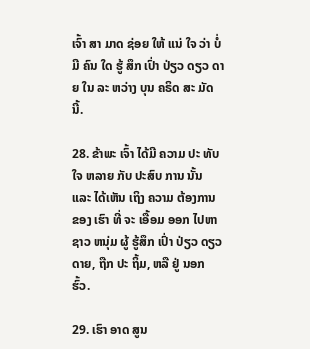ເຈົ້າ ສາ ມາດ ຊ່ອຍ ໃຫ້ ແນ່ ໃຈ ວ່າ ບໍ່ ມີ ຄົນ ໃດ ຮູ້ ສຶກ ເປົ່າ ປ່ຽວ ດຽວ ດາຍ ໃນ ລະ ຫວ່າງ ບຸນ ຄຣິດ ສະ ມັດ ນີ້.

28. ຂ້າພະ ເຈົ້າ ໄດ້ມີ ຄວາມ ປະ ທັບ ໃຈ ຫລາຍ ກັບ ປະສົບ ການ ນັ້ນ ແລະ ໄດ້ເຫັນ ເຖິງ ຄວາມ ຕ້ອງການ ຂອງ ເຮົາ ທີ່ ຈະ ເອື້ອມ ອອກ ໄປຫາ ຊາວ ຫນຸ່ມ ຜູ້ ຮູ້ສຶກ ເປົ່າ ປ່ຽວ ດຽວ ດາຍ, ຖືກ ປະ ຖິ້ມ, ຫລື ຢູ່ ນອກຮົ້ວ.

29. ເຮົາ ອາດ ສູນ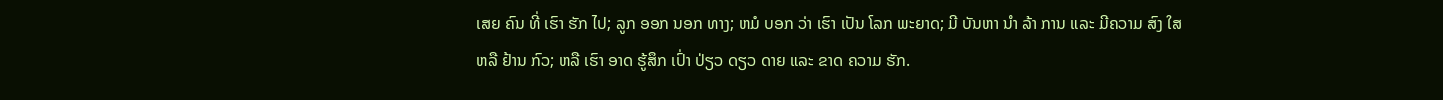ເສຍ ຄົນ ທີ່ ເຮົາ ຮັກ ໄປ; ລູກ ອອກ ນອກ ທາງ; ຫມໍ ບອກ ວ່າ ເຮົາ ເປັນ ໂລກ ພະຍາດ; ມີ ບັນຫາ ນໍາ ລ້າ ການ ແລະ ມີຄວາມ ສົງ ໃສ ຫລື ຢ້ານ ກົວ; ຫລື ເຮົາ ອາດ ຮູ້ສຶກ ເປົ່າ ປ່ຽວ ດຽວ ດາຍ ແລະ ຂາດ ຄວາມ ຮັກ.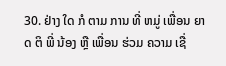30. ຢ່າງ ໃດ ກໍ ຕາມ ການ ທີ່ ຫມູ່ ເພື່ອນ ຍາດ ຕິ ພີ່ ນ້ອງ ຫຼື ເພື່ອນ ຮ່ວມ ຄວາມ ເຊື່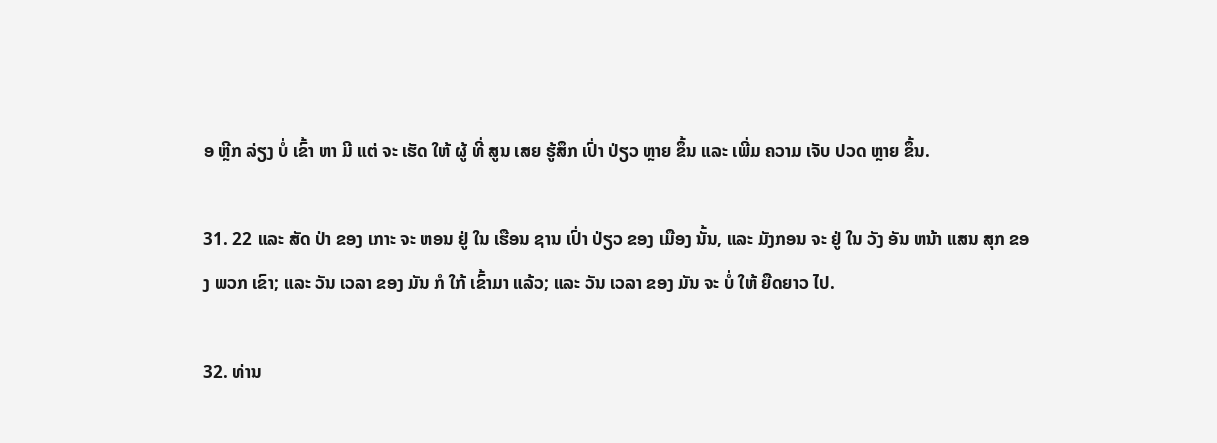ອ ຫຼີກ ລ່ຽງ ບໍ່ ເຂົ້າ ຫາ ມີ ແຕ່ ຈະ ເຮັດ ໃຫ້ ຜູ້ ທີ່ ສູນ ເສຍ ຮູ້ສຶກ ເປົ່າ ປ່ຽວ ຫຼາຍ ຂຶ້ນ ແລະ ເພີ່ມ ຄວາມ ເຈັບ ປວດ ຫຼາຍ ຂຶ້ນ.

31. 22 ແລະ ສັດ ປ່າ ຂອງ ເກາະ ຈະ ຫອນ ຢູ່ ໃນ ເຮືອນ ຊານ ເປົ່າ ປ່ຽວ ຂອງ ເມືອງ ນັ້ນ, ແລະ ມັງກອນ ຈະ ຢູ່ ໃນ ວັງ ອັນ ຫນ້າ ແສນ ສຸກ ຂອງ ພວກ ເຂົາ; ແລະ ວັນ ເວລາ ຂອງ ມັນ ກໍ ໃກ້ ເຂົ້າມາ ແລ້ວ; ແລະ ວັນ ເວລາ ຂອງ ມັນ ຈະ ບໍ່ ໃຫ້ ຍືດຍາວ ໄປ.

32. ທ່ານ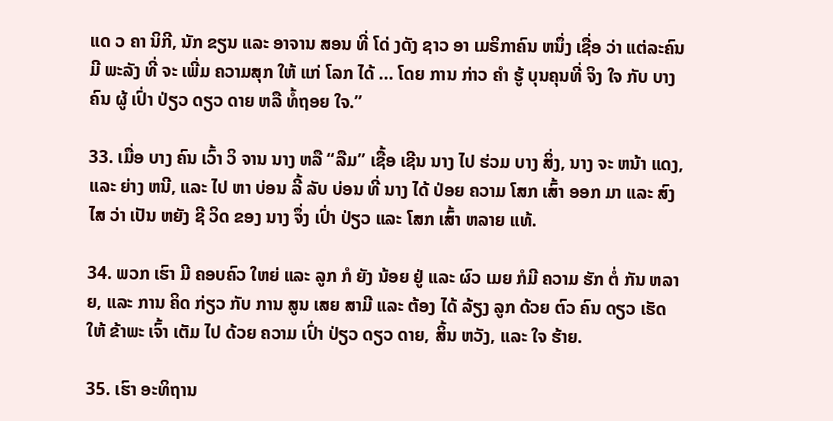ແດ ວ ຄາ ນິກີ, ນັກ ຂຽນ ແລະ ອາຈານ ສອນ ທີ່ ໂດ່ ງດັງ ຊາວ ອາ ເມຣິກາຄົນ ຫນຶ່ງ ເຊື່ອ ວ່າ ແຕ່ລະຄົນ ມີ ພະລັງ ທີ່ ຈະ ເພີ່ມ ຄວາມສຸກ ໃຫ້ ແກ່ ໂລກ ໄດ້ ... ໂດຍ ການ ກ່າວ ຄໍາ ຮູ້ ບຸນຄຸນທີ່ ຈິງ ໃຈ ກັບ ບາງ ຄົນ ຜູ້ ເປົ່າ ປ່ຽວ ດຽວ ດາຍ ຫລື ທໍ້ຖອຍ ໃຈ.”

33. ເມື່ອ ບາງ ຄົນ ເວົ້າ ວິ ຈານ ນາງ ຫລື “ລືມ” ເຊື້ອ ເຊີນ ນາງ ໄປ ຮ່ວມ ບາງ ສິ່ງ, ນາງ ຈະ ຫນ້າ ແດງ, ແລະ ຍ່າງ ຫນີ, ແລະ ໄປ ຫາ ບ່ອນ ລີ້ ລັບ ບ່ອນ ທີ່ ນາງ ໄດ້ ປ່ອຍ ຄວາມ ໂສກ ເສົ້າ ອອກ ມາ ແລະ ສົງ ໄສ ວ່າ ເປັນ ຫຍັງ ຊີ ວິດ ຂອງ ນາງ ຈຶ່ງ ເປົ່າ ປ່ຽວ ແລະ ໂສກ ເສົ້າ ຫລາຍ ແທ້.

34. ພວກ ເຮົາ ມີ ຄອບຄົວ ໃຫຍ່ ແລະ ລູກ ກໍ ຍັງ ນ້ອຍ ຢູ່ ແລະ ຜົວ ເມຍ ກໍມີ ຄວາມ ຮັກ ຕໍ່ ກັນ ຫລາຍ, ແລະ ການ ຄິດ ກ່ຽວ ກັບ ການ ສູນ ເສຍ ສາມີ ແລະ ຕ້ອງ ໄດ້ ລ້ຽງ ລູກ ດ້ວຍ ຕົວ ຄົນ ດຽວ ເຮັດ ໃຫ້ ຂ້າພະ ເຈົ້າ ເຕັມ ໄປ ດ້ວຍ ຄວາມ ເປົ່າ ປ່ຽວ ດຽວ ດາຍ, ສິ້ນ ຫວັງ, ແລະ ໃຈ ຮ້າຍ.

35. ເຮົາ ອະທິຖານ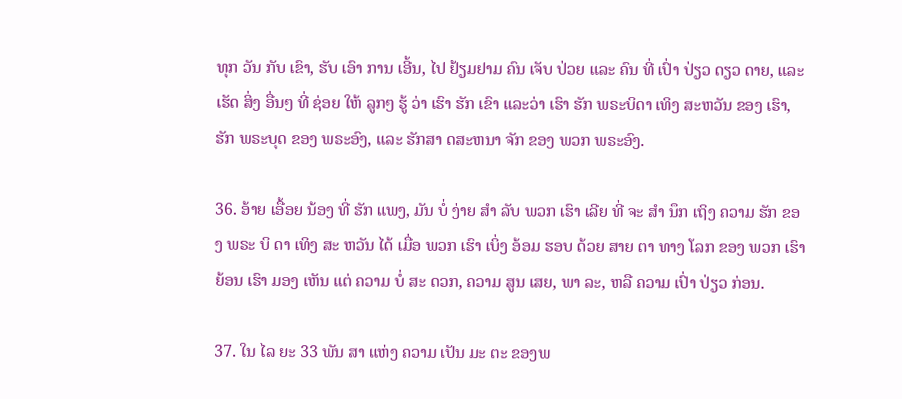ທຸກ ວັນ ກັບ ເຂົາ, ຮັບ ເອົາ ການ ເອີ້ນ, ໄປ ຢ້ຽມຢາມ ຄົນ ເຈັບ ປ່ວຍ ແລະ ຄົນ ທີ່ ເປົ່າ ປ່ຽວ ດຽວ ດາຍ, ແລະ ເຮັດ ສິ່ງ ອື່ນໆ ທີ່ ຊ່ອຍ ໃຫ້ ລູກໆ ຮູ້ ວ່າ ເຮົາ ຮັກ ເຂົາ ແລະວ່າ ເຮົາ ຮັກ ພຣະບິດາ ເທິງ ສະຫວັນ ຂອງ ເຮົາ, ຮັກ ພຣະບຸດ ຂອງ ພຣະອົງ, ແລະ ຮັກສາ ດສະຫນາ ຈັກ ຂອງ ພວກ ພຣະອົງ.

36. ອ້າຍ ເອື້ອຍ ນ້ອງ ທີ່ ຮັກ ແພງ, ມັນ ບໍ່ ງ່າຍ ສໍາ ລັບ ພວກ ເຮົາ ເລີຍ ທີ່ ຈະ ສໍາ ນຶກ ເຖິງ ຄວາມ ຮັກ ຂອງ ພຣະ ບິ ດາ ເທິງ ສະ ຫວັນ ໄດ້ ເມື່ອ ພວກ ເຮົາ ເບິ່ງ ອ້ອມ ຮອບ ດ້ວຍ ສາຍ ຕາ ທາງ ໂລກ ຂອງ ພວກ ເຮົາ ຍ້ອນ ເຮົາ ມອງ ເຫັນ ແຕ່ ຄວາມ ບໍ່ ສະ ດວກ, ຄວາມ ສູນ ເສຍ, ພາ ລະ, ຫລື ຄວາມ ເປົ່າ ປ່ຽວ ກ່ອນ.

37. ໃນ ໄລ ຍະ 33 ພັນ ສາ ແຫ່ງ ຄວາມ ເປັນ ມະ ຕະ ຂອງພ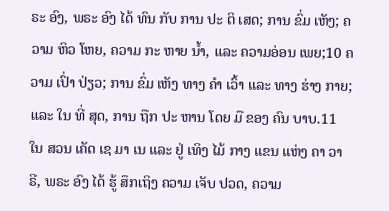ຣະ ອົງ, ພຣະ ອົງ ໄດ້ ທົນ ກັບ ການ ປະ ຕິ ເສດ; ການ ຂົ່ມ ເຫັງ; ຄວາມ ຫິວ ໂຫຍ, ຄວາມ ກະ ຫາຍ ນ້ຳ, ແລະ ຄວາມອ່ອນ ເພຍ;10 ຄວາມ ເປົ່າ ປ່ຽວ; ການ ຂົ່ມ ເຫັງ ທາງ ຄໍາ ເວົ້າ ແລະ ທາງ ຮ່າງ ກາຍ; ແລະ ໃນ ທີ່ ສຸດ, ການ ຖືກ ປະ ຫານ ໂດຍ ມື ຂອງ ຄົນ ບາບ.11 ໃນ ສວນ ເຄັດ ເຊ ມາ ເນ ແລະ ຢູ່ ເທິງ ໄມ້ ກາງ ແຂນ ແຫ່ງ ຄາ ວາ ຣີ, ພຣະ ອົງ ໄດ້ ຮູ້ ສຶກເຖິງ ຄວາມ ເຈັບ ປວດ, ຄວາມ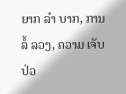ຍາກ ລໍາ ບາກ, ການ ລໍ້ ລວງ, ຄວາມ ເຈັບ ປ່ວ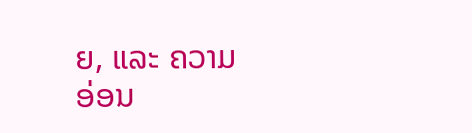ຍ, ແລະ ຄວາມ ອ່ອນ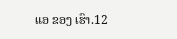ແອ ຂອງ ເຮົາ.12